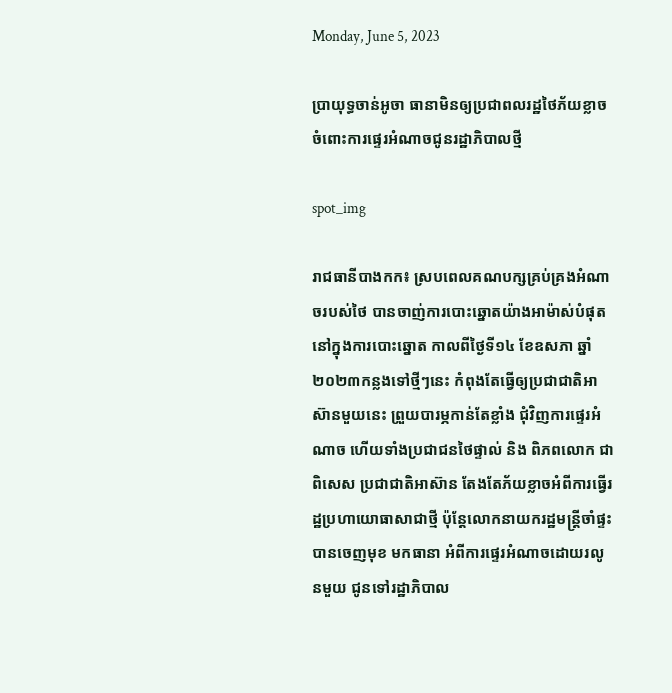Monday, June 5, 2023

ប្រាយុទ្ធចាន់អូចា ធានាមិនឲ្យប្រជាពលរដ្ឋថៃភ័យខ្លាច ចំពោះការផ្ទេរអំណាចជូនរដ្ឋាភិបាលថ្មី

spot_img

រាជធានីបាងកក៖ ស្របពេលគណបក្សគ្រប់គ្រងអំណាចរបស់ថៃ បានចាញ់ការបោះឆ្នោតយ៉ាងអាម៉ាស់បំផុត នៅក្នុងការបោះឆ្នោត កាលពីថ្ងៃទី១៤ ខែឧសភា ឆ្នាំ២០២៣កន្លងទៅថ្មីៗនេះ កំពុងតែធ្វើឲ្យប្រជាជាតិអាស៊ានមួយនេះ ព្រួយបារម្ភកាន់តែខ្លាំង ជុំវិញការផ្ទេរអំណាច ហើយទាំងប្រជាជនថៃផ្ទាល់ និង ពិភពលោក ជាពិសេស ប្រជាជាតិអាស៊ាន តែងតែភ័យខ្លាចអំពីការធ្វើរដ្ឋប្រហាយោធាសាជាថ្មី ប៉ុន្ដែលោកនាយករដ្ឋមន្រ្ដីចាំផ្ទះ បានចេញមុខ មកធានា អំពីការផ្ទេរអំណាចដោយរលូនមួយ ជូនទៅរដ្ឋាភិបាល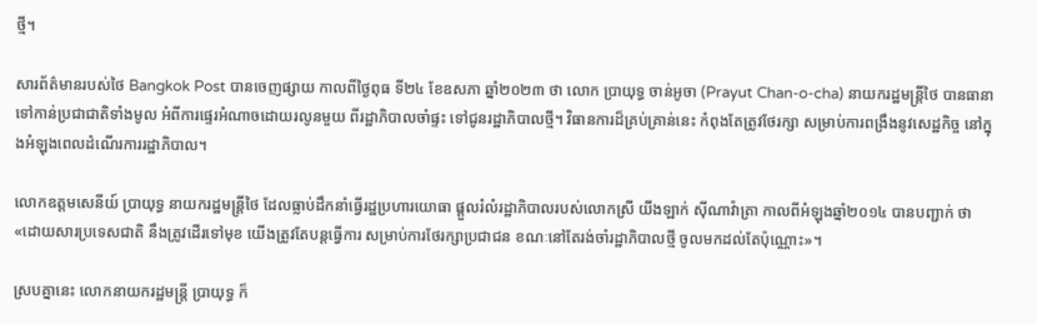ថ្មី។

សារព័ត៌មានរបស់ថៃ Bangkok Post បានចេញផ្សាយ កាលពីថ្ងៃពុធ ទី២៤ ខែឧសភា ឆ្នាំ២០២៣ ថា លោក ប្រាយុទ្ធ ចាន់អូចា (Prayut Chan-o-cha) នាយករដ្ឋមន្រ្ដីថៃ បានធានាទៅកាន់ប្រជាជាតិទាំងមូល អំពីការផ្ទេរអំណាចដោយរលូនមួយ ពីរដ្ឋាភិបាលចាំផ្ទះ ទៅជូនរដ្ឋាភិបាលថ្មី។ វិធានការដ៏គ្រប់គ្រាន់នេះ កំពុងតែត្រូវថែរក្សា សម្រាប់ការពង្រឹងនូវសេដ្ឋកិច្ច នៅក្នុងអំឡុងពេលដំណើរការរដ្ឋាភិបាល។

លោកឧត្ដមសេនីយ៍ ប្រាយុទ្ធ នាយករដ្ឋមន្រ្ដីថៃ ដែលធ្លាប់ដឹកនាំធ្វើរដ្ឋប្រហារយោធា ផ្ដួលរំលំរដ្ឋាភិបាលរបស់លោកស្រី យីងឡាក់ ស៊ីណាវ៉ាត្រា កាលពីអំឡុងឆ្នាំ២០១៤ បានបញ្ជាក់ ថា «ដោយសារប្រទេសជាតិ នឹងត្រូវដើរទៅមុខ យើងត្រូវតែបន្តធ្វើការ សម្រាប់ការថែរក្សាប្រជាជន ខណៈនៅតែរង់ចាំរដ្ឋាភិបាលថ្មី ចូលមកដល់តែប៉ុណ្ណោះ»។

ស្របគ្នានេះ លោកនាយករដ្ឋមន្រ្តី ប្រាយុទ្ធ ក៏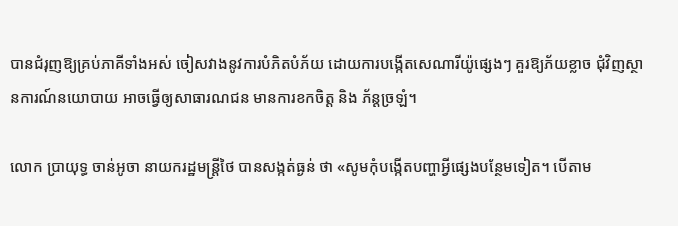បានជំរុញឱ្យគ្រប់ភាគីទាំងអស់ ចៀសវាងនូវការបំភិតបំភ័យ ដោយការបង្កើតសេណារីយ៉ូផ្សេងៗ គួរឱ្យភ័យខ្លាច ជុំវិញស្ថានការណ៍នយោបាយ អាចធ្វើឲ្យសាធារណជន មានការខកចិត្ត និង ភ័ន្ដច្រឡំ។

លោក ប្រាយុទ្ធ ចាន់អូចា នាយករដ្ឋមន្រ្ដីថៃ បានសង្កត់ធ្ងន់ ថា «សូមកុំបង្កើតបញ្ហាអ្វីផ្សេងបន្ថែមទៀត។ បើតាម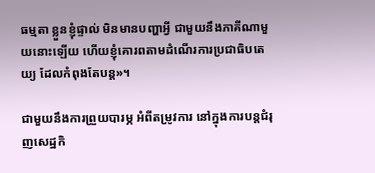ធម្មតា ខ្លួនខ្ញុំផ្ទាល់ មិនមានបញ្ហាអ្វី ជាមួយនឹងភាគីណាមួយនោះឡើយ ហើយខ្ញុំគោរពតាមដំណើរការប្រជាធិបតេយ្យ ដែលកំពុងតែបន្ត»។

ជាមួយនឹងការព្រួយបារម្ភ អំពីតម្រូវការ នៅក្នុងការបន្តជំរុញសេដ្ឋកិ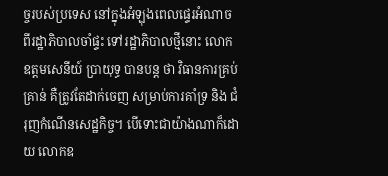ច្ចរបស់ប្រទេស នៅក្នុងអំឡុងពេលផ្ទេរអំណាច ពីរដ្ឋាភិបាលចាំផ្ទះ ទៅរដ្ឋាភិបាលថ្មីនោះ លោកឧត្តមសេនីយ៍ ប្រាយុទ្ធ បានបន្ដ ថា វិធានការគ្រប់គ្រាន់ គឺត្រូវតែដាក់ចេញ សម្រាប់ការគាំទ្រ និង ជំរុញកំណើនសេដ្ឋកិច្ច។ បើទោះជាយ៉ាងណាក៏ដោយ លោកឧ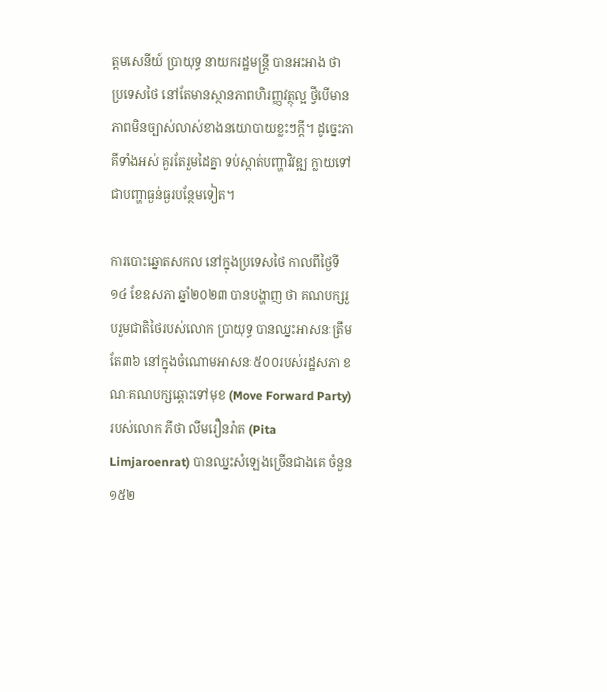ត្តមសេនីយ៍ ប្រាយុទ្ធ នាយករដ្ឋមន្រ្ដី បានអះអាង ថា ប្រទេសថៃ នៅតែមានស្ថានភាពហិរញ្ញវត្ថុល្អ ថ្វីបើមានភាពមិនច្បាស់លាស់ខាងនយោបាយខ្លះៗក្ដី។ ដូច្នេះភាគីទាំងអស់ គួរតែរួមដៃគ្នា ទប់ស្កាត់បញ្ហាវិវឌ្ឍ ក្លាយទៅជាបញ្ហាធ្ងន់ធ្ងរបន្ថែមទៀត។

ការបោះឆ្នោតសកល នៅក្នុងប្រទេសថៃ កាលពីថ្ងៃទី១៤ ខែឧសភា ឆ្នាំ២០២៣ បានបង្ហាញ ថា គណបក្សរួបរួមជាតិថៃរបស់លោក ប្រាយុទ្ធ បានឈ្នះអាសនៈត្រឹមតែ៣៦ នៅក្នុងចំណោមអាសនៈ៥០០របស់រដ្ឋសភា ខណៈគណបក្សឆ្ពោះទៅមុខ (Move Forward Party) របស់លោក ភីថា លីមរឿនរ៉ាត (Pita Limjaroenrat) បានឈ្នះសំឡេងច្រើនជាងគេ ចំនួន១៥២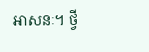អាសនៈ។ ថ្វី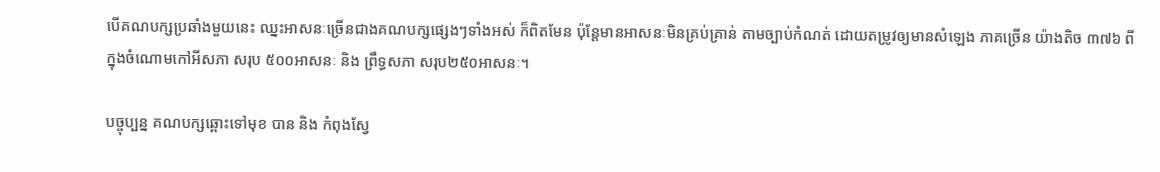បើគណបក្សប្រឆាំងមួយនេះ ឈ្នះអាសនៈច្រើនជាងគណបក្សផ្សេងៗទាំងអស់ ក៏ពិតមែន ប៉ុន្ដែមានអាសនៈមិនគ្រប់គ្រាន់ តាមច្បាប់កំណត់ ដោយតម្រូវឲ្យមានសំឡេង ភាគច្រើន យ៉ាងតិច ៣៧៦ ពីក្នុងចំណោមកៅអីសភា សរុប ៥០០អាសនៈ និង ព្រឹទ្ធសភា សរុប២៥០អាសនៈ។

បច្ចុប្បន្ន គណបក្សឆ្ពោះទៅមុខ បាន និង កំពុងស្វែ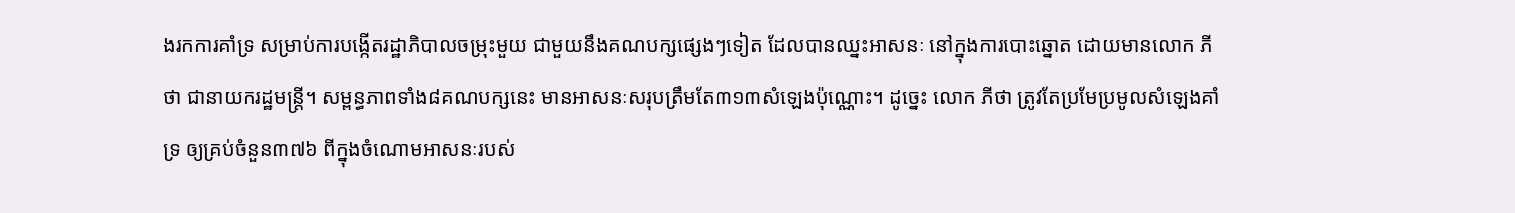ងរកការគាំទ្រ សម្រាប់ការបង្កើតរដ្ឋាភិបាលចម្រុះមួយ ជាមួយនឹងគណបក្សផ្សេងៗទៀត ដែលបានឈ្នះអាសនៈ នៅក្នុងការបោះឆ្នោត ដោយមានលោក ភីថា ជានាយករដ្ឋមន្ត្រី។ សម្ពន្ធភាពទាំង៨គណបក្សនេះ មានអាសនៈសរុបត្រឹមតែ៣១៣សំឡេងប៉ុណ្ណោះ។ ដូច្នេះ លោក ភីថា ត្រូវតែប្រមែប្រមូលសំឡេងគាំទ្រ ឲ្យគ្រប់ចំនួន៣៧៦ ពីក្នុងចំណោមអាសនៈរបស់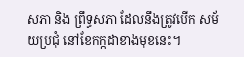សភា និង ព្រឹទ្ធសភា ដែលនឹងត្រូវបើក សម័យប្រជុំ នៅខែកក្កដាខាងមុខនេះ។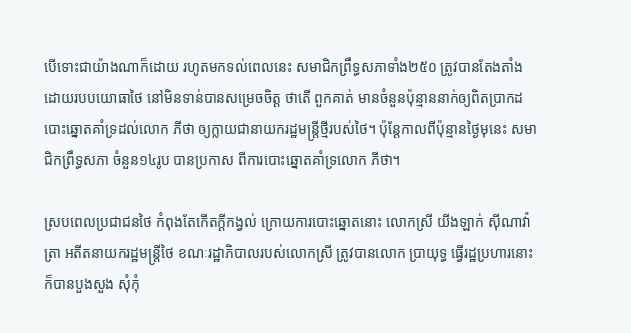បើទោះជាយ៉ាងណាក៏ដោយ រហូតមកទល់ពេលនេះ សមាជិកព្រឹទ្ធសភាទាំង២៥០ ត្រូវបានតែងតាំង ដោយរបបយោធាថៃ នៅមិនទាន់បានសម្រេចចិត្ត ថាតើ ពួកគាត់ មានចំនួនប៉ុន្មាននាក់ឲ្យពិតប្រាកដ បោះឆ្នោតគាំទ្រដល់លោក ភីថា ឲ្យក្លាយជានាយករដ្ឋមន្ត្រីថ្មីរបស់ថៃ។ ប៉ុន្ដែកាលពីប៉ុន្មានថ្ងៃមុនេះ សមាជិកព្រឹទ្ធសភា ចំនួន១៤រូប បានប្រកាស ពីការបោះឆ្នោតគាំទ្រលោក ភីថា។

ស្របពេលប្រជាជនថៃ កំពុងតែកើតក្ដីកង្វល់ ក្រោយការបោះឆ្នោតនោះ លោកស្រី យីងឡាក់ ស៊ីណាវ៉ាត្រា អតីតនាយករដ្ឋមន្រ្ដីថៃ ខណៈរដ្ឋាភិបាលរបស់លោកស្រី ត្រូវបានលោក ប្រាយុទ្ធ ធ្វើរដ្ឋប្រហារនោះ ក៏បានបួងសួង សុំកុំ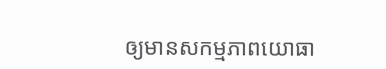ឲ្យមានសកម្មភាពយោធា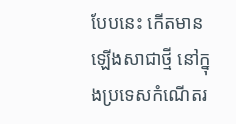បែបនេះ កើតមានឡើងសាជាថ្មី នៅក្នុងប្រទេសកំណើតរ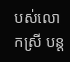បស់លោកស្រី បន្ដ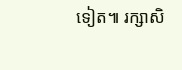ទៀត៕ រក្សាសិ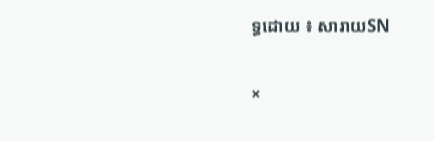ទ្ធដោយ ៖ សារាយSN

×